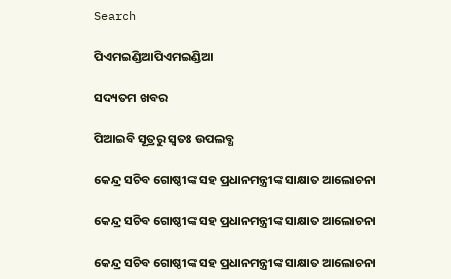Search

ପିଏମଇଣ୍ଡିଆପିଏମଇଣ୍ଡିଆ

ସଦ୍ୟତମ ଖବର

ପିଆଇବି ସୂତ୍ରରୁ ସ୍ବତଃ ଉପଲବ୍ଧ

କେନ୍ଦ୍ର ସଚିବ ଗୋଷ୍ଠୀଙ୍କ ସହ ପ୍ରଧାନମନ୍ତ୍ରୀଙ୍କ ସାକ୍ଷାତ ଆଲୋଚନା

କେନ୍ଦ୍ର ସଚିବ ଗୋଷ୍ଠୀଙ୍କ ସହ ପ୍ରଧାନମନ୍ତ୍ରୀଙ୍କ ସାକ୍ଷାତ ଆଲୋଚନା

କେନ୍ଦ୍ର ସଚିବ ଗୋଷ୍ଠୀଙ୍କ ସହ ପ୍ରଧାନମନ୍ତ୍ରୀଙ୍କ ସାକ୍ଷାତ ଆଲୋଚନା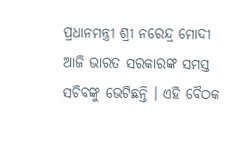ପ୍ରଧାନମନ୍ତ୍ରୀ ଶ୍ରୀ ନରେନ୍ଦ୍ର ମୋଦୀ ଆଜି ଭାରତ ସରକାରଙ୍କ ସମସ୍ତ ସଚିବଙ୍କୁ ଭେଟିଛନ୍ତି । ଏହି ବୈଠକ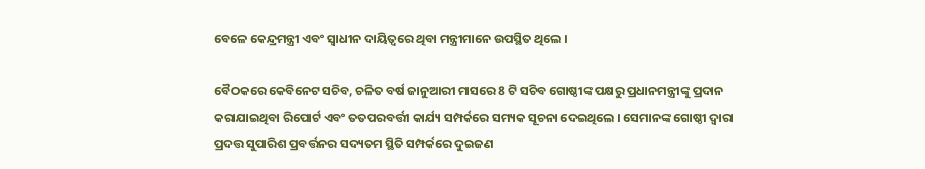ବେଳେ କେନ୍ଦ୍ରମନ୍ତ୍ରୀ ଏବଂ ସ୍ଵାଧୀନ ଦାୟିତ୍ଵରେ ଥିବା ମନ୍ତ୍ରୀମାନେ ଉପସ୍ଥିତ ଥିଲେ ।

ବୈଠକରେ କେବିନେଟ ସଚିବ, ଚଳିତ ବର୍ଷ ଜାନୁଆରୀ ମାସରେ 8 ଟି ସଚିବ ଗୋଷ୍ଠୀଙ୍କ ପକ୍ଷରୁ ପ୍ରଧାନମନ୍ତ୍ରୀଙ୍କୁ ପ୍ରଦାନ କରାଯାଇଥିବା ରିପୋର୍ଟ ଏବଂ ତତପରବର୍ତ୍ତୀ କାର୍ଯ୍ୟ ସମ୍ପର୍କରେ ସମ୍ୟକ ସୂଚନା ଦେଇଥିଲେ । ସେମାନଙ୍କ ଗୋଷ୍ଠୀ ଦ୍ଵାରା ପ୍ରଦତ୍ତ ସୁପାରିଶ ପ୍ରବର୍ତ୍ତନର ସଦ୍ୟତମ ସ୍ଥିତି ସମ୍ପର୍କରେ ଦୁଇଜଣ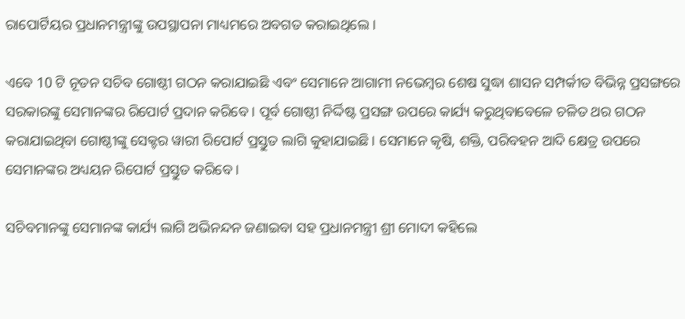ରାପୋର୍ଟିୟର ପ୍ରଧାନମନ୍ତ୍ରୀଙ୍କୁ ଉପସ୍ଥାପନା ମାଧ୍ୟମରେ ଅବଗତ କରାଇଥିଲେ ।

ଏବେ 10 ଟି ନୂତନ ସଚିବ ଗୋଷ୍ଠୀ ଗଠନ କରାଯାଇଛି ଏବଂ ସେମାନେ ଆଗାମୀ ନଭେମ୍ବର ଶେଷ ସୁଦ୍ଧା ଶାସନ ସମ୍ପର୍କୀତ ବିଭିନ୍ନ ପ୍ରସଙ୍ଗରେ ସରକାରଙ୍କୁ ସେମାନଙ୍କର ରିପୋର୍ଟ ପ୍ରଦାନ କରିବେ । ପୂର୍ବ ଗୋଷ୍ଠୀ ନିର୍ଦ୍ଦିଷ୍ଟ ପ୍ରସଙ୍ଗ ଉପରେ କାର୍ଯ୍ୟ କରୁଥିବାବେଳେ ଚଳିତ ଥର ଗଠନ କରାଯାଇଥିବା ଗୋଷ୍ଠୀଙ୍କୁ ସେକ୍ଟର ୱାରୀ ରିପୋର୍ଟ ପ୍ରସ୍ତୁତ ଲାଗି କୁହାଯାଇଛି । ସେମାନେ କୃଷି, ଶକ୍ତି, ପରିବହନ ଆଦି କ୍ଷେତ୍ର ଉପରେ ସେମାନଙ୍କର ଅଧ୍ୟୟନ ରିପୋର୍ଟ ପ୍ରସ୍ତୁତ କରିବେ ।

ସଚିବମାନଙ୍କୁ ସେମାନଙ୍କ କାର୍ଯ୍ୟ ଲାଗି ଅଭିନନ୍ଦନ ଜଣାଇବା ସହ ପ୍ରଧାନମନ୍ତ୍ରୀ ଶ୍ରୀ ମୋଦୀ କହିଲେ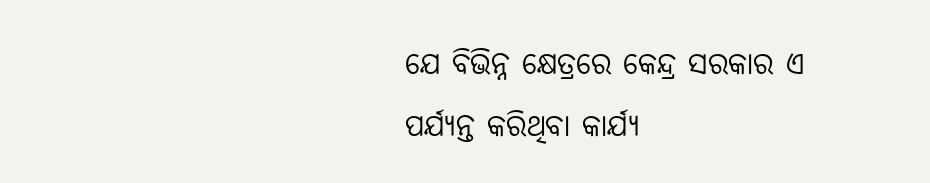ଯେ ବିଭିନ୍ନ କ୍ଷେତ୍ରରେ କେନ୍ଦ୍ର ସରକାର ଏ ପର୍ଯ୍ୟନ୍ତ କରିଥିବା କାର୍ଯ୍ୟ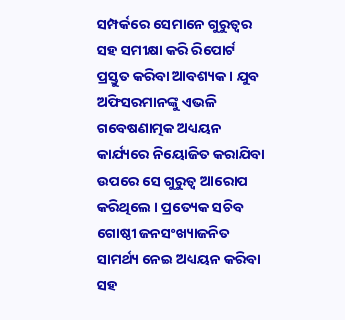ସମ୍ପର୍କରେ ସେମାନେ ଗୁରୁତ୍ଵର ସହ ସମୀକ୍ଷା କରି ରିପୋର୍ଟ ପ୍ରସ୍ତୁତ କରିବା ଆବଶ୍ୟକ । ଯୁବ ଅଫିସରମାନଙ୍କୁ ଏଭଳି ଗବେଷଣାତ୍ମକ ଅଧ୍ୟୟନ କାର୍ଯ୍ୟରେ ନିୟୋଜିତ କରାଯିବା ଉପରେ ସେ ଗୁରୁତ୍ଵ ଆରୋପ କରିଥିଲେ । ପ୍ରତ୍ୟେକ ସଚିବ ଗୋଷ୍ଠୀ ଜନସଂଖ୍ୟାଜନିତ ସାମର୍ଥ୍ୟ ନେଇ ଅଧ୍ୟୟନ କରିବା ସହ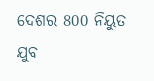ଦେଶର 800 ନିୟୁତ ଯୁବ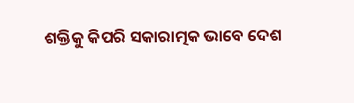ଶକ୍ତିକୁ କିପରି ସକାରାତ୍ମକ ଭାବେ ଦେଶ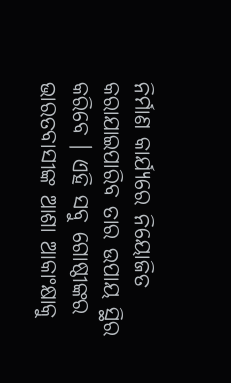ନିର୍ମାଣ କାର୍ଯ୍ୟରେ ନିୟୋଜିତ କରାଯାଇପାରିବ ତାର ଉପାୟ ସ୍ଥିର କରିବେ । ଏହି ସବୁ ଗୋଷ୍ଠୀଙ୍କର ଭାରତବାସୀଙ୍କ ଆଶା ଆକାଂକ୍ଷାକୁ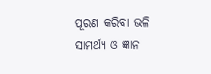ପୂରଣ କରିବା ଭଳି ସାମର୍ଥ୍ୟ ଓ ଜ୍ଞାନ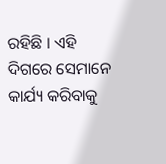ରହିଛି । ଏହି ଦିଗରେ ସେମାନେ କାର୍ଯ୍ୟ କରିବାକୁ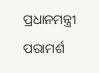ପ୍ରଧାନମନ୍ତ୍ରୀ ପରାମର୍ଶ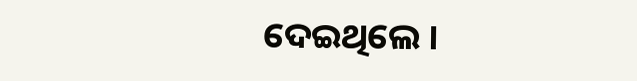ଦେଇଥିଲେ ।